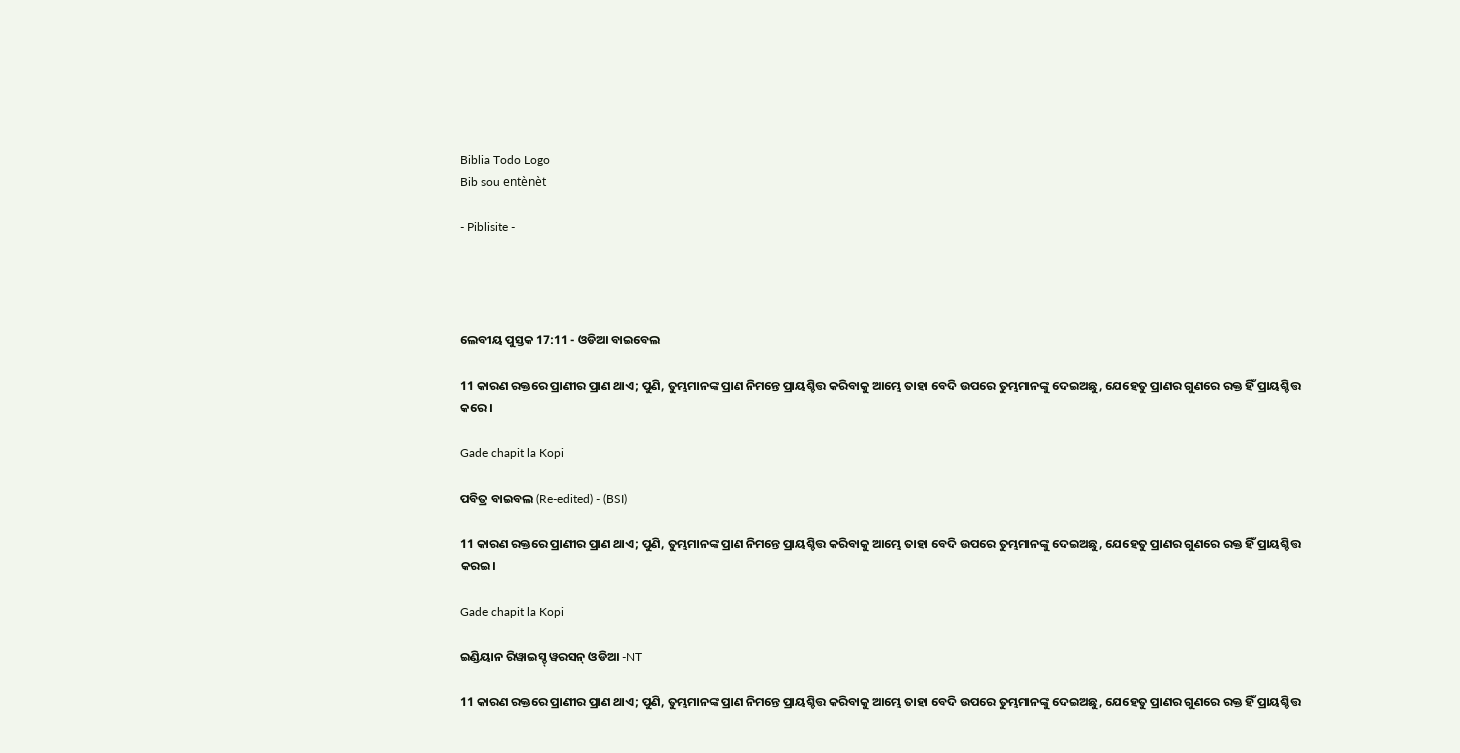Biblia Todo Logo
Bib sou entènèt

- Piblisite -




ଲେବୀୟ ପୁସ୍ତକ 17:11 - ଓଡିଆ ବାଇବେଲ

11 କାରଣ ରକ୍ତରେ ପ୍ରାଣୀର ପ୍ରାଣ ଥାଏ; ପୁଣି, ତୁମ୍ଭମାନଙ୍କ ପ୍ରାଣ ନିମନ୍ତେ ପ୍ରାୟଶ୍ଚିତ୍ତ କରିବାକୁ ଆମ୍ଭେ ତାହା ବେଦି ଉପରେ ତୁମ୍ଭମାନଙ୍କୁ ଦେଇଅଛୁ, ଯେହେତୁ ପ୍ରାଣର ଗୁଣରେ ରକ୍ତ ହିଁ ପ୍ରାୟଶ୍ଚିତ୍ତ କରେ।

Gade chapit la Kopi

ପବିତ୍ର ବାଇବଲ (Re-edited) - (BSI)

11 କାରଣ ରକ୍ତରେ ପ୍ରାଣୀର ପ୍ରାଣ ଥାଏ; ପୁଣି, ତୁମ୍ଭମାନଙ୍କ ପ୍ରାଣ ନିମନ୍ତେ ପ୍ରାୟଶ୍ଚିତ୍ତ କରିବାକୁ ଆମ୍ଭେ ତାହା ବେଦି ଉପରେ ତୁମ୍ଭମାନଙ୍କୁ ଦେଇଅଛୁ, ଯେହେତୁ ପ୍ରାଣର ଗୁଣରେ ରକ୍ତ ହିଁ ପ୍ରାୟଶ୍ଚିତ୍ତ କରଇ।

Gade chapit la Kopi

ଇଣ୍ଡିୟାନ ରିୱାଇସ୍ଡ୍ ୱରସନ୍ ଓଡିଆ -NT

11 କାରଣ ରକ୍ତରେ ପ୍ରାଣୀର ପ୍ରାଣ ଥାଏ; ପୁଣି, ତୁମ୍ଭମାନଙ୍କ ପ୍ରାଣ ନିମନ୍ତେ ପ୍ରାୟଶ୍ଚିତ୍ତ କରିବାକୁ ଆମ୍ଭେ ତାହା ବେଦି ଉପରେ ତୁମ୍ଭମାନଙ୍କୁ ଦେଇଅଛୁ, ଯେହେତୁ ପ୍ରାଣର ଗୁଣରେ ରକ୍ତ ହିଁ ପ୍ରାୟଶ୍ଚିତ୍ତ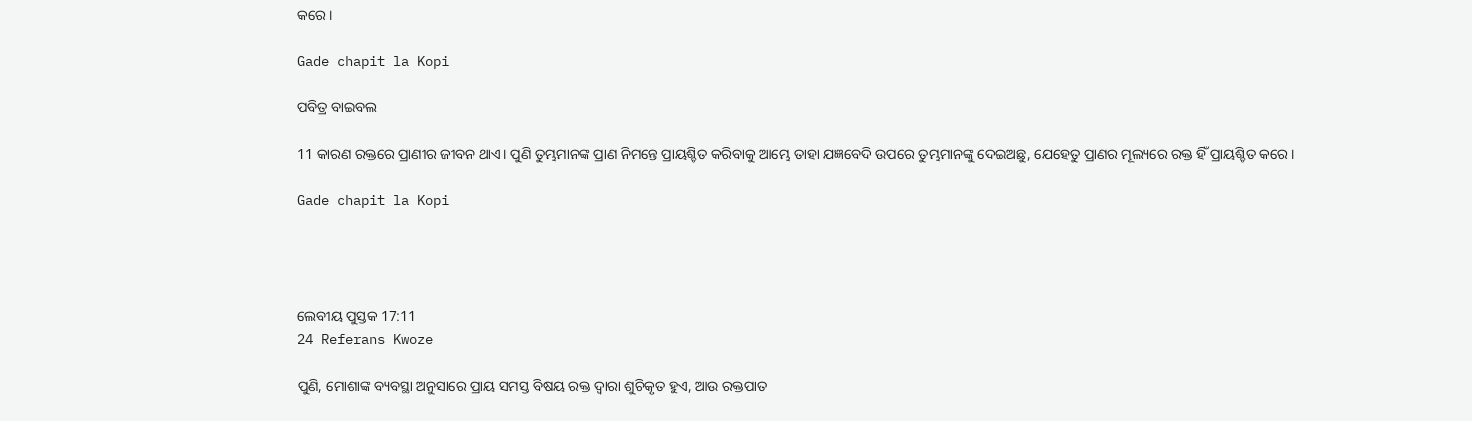କରେ।

Gade chapit la Kopi

ପବିତ୍ର ବାଇବଲ

11 କାରଣ ରକ୍ତରେ ପ୍ରାଣୀର ଜୀବନ ଥାଏ। ପୁଣି ତୁମ୍ଭମାନଙ୍କ ପ୍ରାଣ ନିମନ୍ତେ ପ୍ରାୟଶ୍ଚିତ କରିବାକୁ ଆମ୍ଭେ ତାହା ଯଜ୍ଞବେଦି ଉପରେ ତୁମ୍ଭମାନଙ୍କୁ ଦେଇଅଛୁ, ଯେହେତୁ ପ୍ରାଣର ମୂଲ୍ୟରେ ରକ୍ତ ହିଁ ପ୍ରାୟଶ୍ଚିତ କରେ।

Gade chapit la Kopi




ଲେବୀୟ ପୁସ୍ତକ 17:11
24 Referans Kwoze

ପୁଣି, ମୋଶାଙ୍କ ବ୍ୟବସ୍ଥା ଅନୁସାରେ ପ୍ରାୟ ସମସ୍ତ ବିଷୟ ରକ୍ତ ଦ୍ୱାରା ଶୁଚିକୃତ ହୁଏ, ଆଉ ରକ୍ତପାତ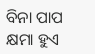ବିନା ପାପ କ୍ଷମା ହୁଏ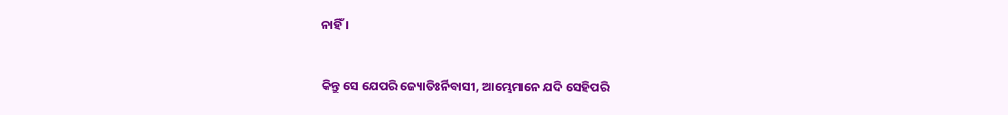ନାହିଁ ।


କିନ୍ତୁ ସେ ଯେପରି ଜ୍ୟୋତିଃର୍ନିବାସୀ, ଆମ୍ଭେମାନେ ଯଦି ସେହିପରି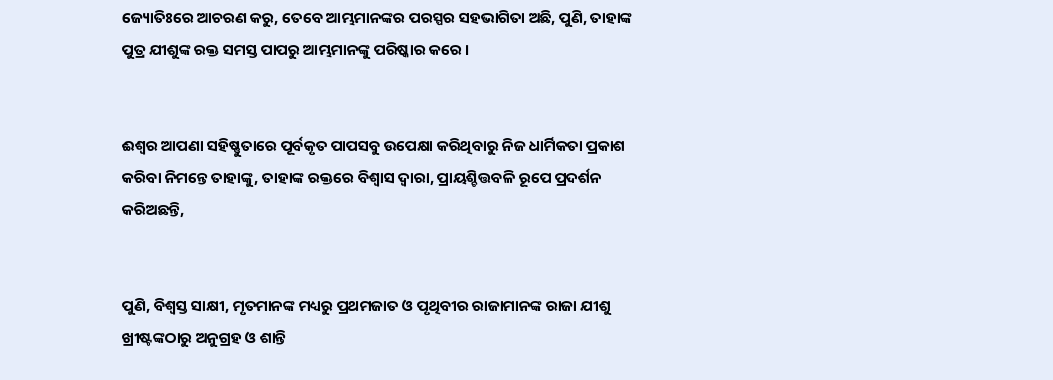ଜ୍ୟୋତିଃରେ ଆଚରଣ କରୁ, ତେବେ ଆମ୍ଭମାନଙ୍କର ପରସ୍ପର ସହଭାଗିତା ଅଛି, ପୁଣି, ତାହାଙ୍କ ପୁତ୍ର ଯୀଶୁଙ୍କ ରକ୍ତ ସମସ୍ତ ପାପରୁ ଆମ୍ଭମାନଙ୍କୁ ପରିଷ୍କାର କରେ ।


ଈଶ୍ୱର ଆପଣା ସହିଷ୍ଣୁତାରେ ପୂର୍ବକୃତ ପାପସବୁ ଉପେକ୍ଷା କରିଥିବାରୁ ନିଜ ଧାର୍ମିକତା ପ୍ରକାଶ କରିବା ନିମନ୍ତେ ତାହାଙ୍କୁ, ତାହାଙ୍କ ରକ୍ତରେ ବିଶ୍ୱାସ ଦ୍ୱାରା, ପ୍ରାୟଶ୍ଚିତ୍ତବଳି ରୂପେ ପ୍ରଦର୍ଶନ କରିଅଛନ୍ତି,


ପୁଣି, ବିଶ୍ୱସ୍ତ ସାକ୍ଷୀ, ମୃତମାନଙ୍କ ମଧ୍ୟରୁ ପ୍ରଥମଜାତ ଓ ପୃଥିବୀର ରାଜାମାନଙ୍କ ରାଜା ଯୀଶୁ ଖ୍ରୀଷ୍ଟଙ୍କଠାରୁ ଅନୁଗ୍ରହ ଓ ଶାନ୍ତି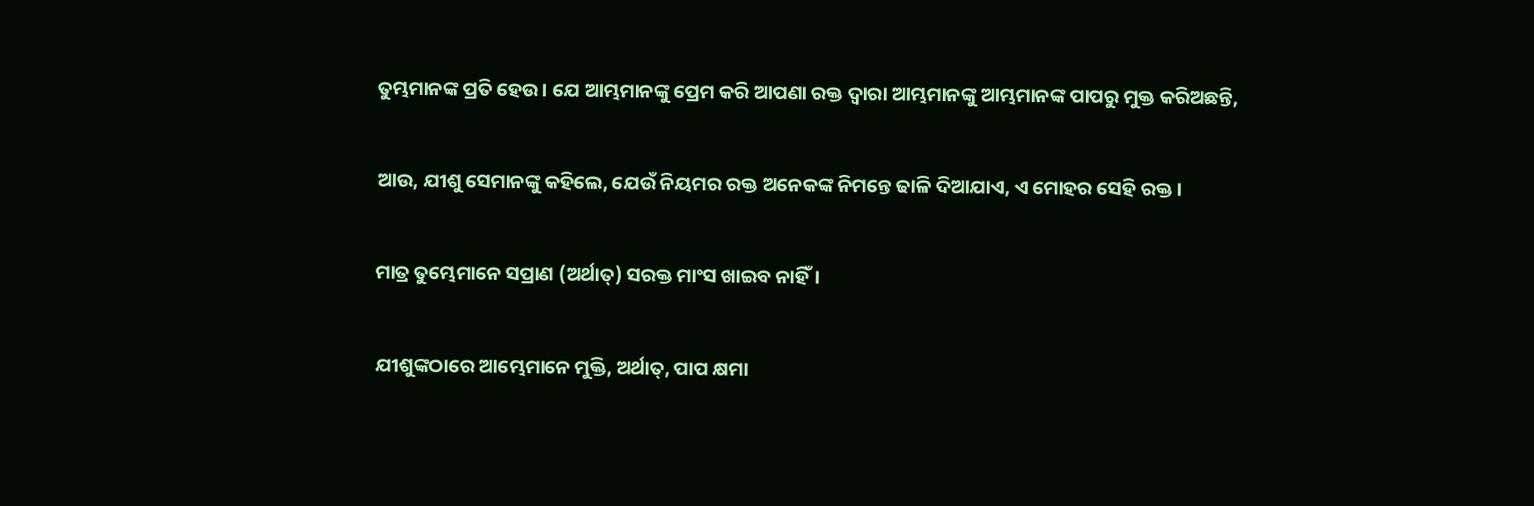ତୁମ୍ଭମାନଙ୍କ ପ୍ରତି ହେଉ। ଯେ ଆମ୍ଭମାନଙ୍କୁ ପ୍ରେମ କରି ଆପଣା ରକ୍ତ ଦ୍ୱାରା ଆମ୍ଭମାନଙ୍କୁ ଆମ୍ଭମାନଙ୍କ ପାପରୁ ମୁକ୍ତ କରିଅଛନ୍ତି,


ଆଉ, ଯୀଶୁ ସେମାନଙ୍କୁ କହିଲେ, ଯେଉଁ ନିୟମର ରକ୍ତ ଅନେକଙ୍କ ନିମନ୍ତେ ଢାଳି ଦିଆଯାଏ, ଏ ମୋହର ସେହି ରକ୍ତ ।


ମାତ୍ର ତୁମ୍ଭେମାନେ ସପ୍ରାଣ (ଅର୍ଥାତ୍‍) ସରକ୍ତ ମାଂସ ଖାଇବ ନାହିଁ।


ଯୀଶୁଙ୍କଠାରେ ଆମ୍ଭେମାନେ ମୁକ୍ତି, ଅର୍ଥାତ୍‍, ପାପ କ୍ଷମା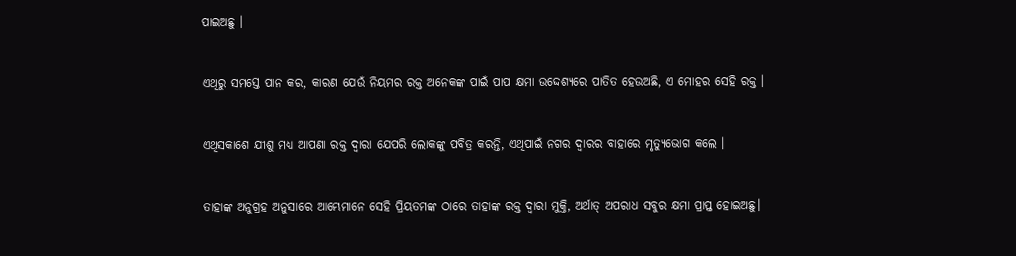ପାଇଅଛୁ ।


ଏଥିରୁ ସମସ୍ତେ ପାନ କର, କାରଣ ଯେଉଁ ନିୟମର ରକ୍ତ ଅନେକଙ୍କ ପାଇଁ ପାପ କ୍ଷମା ଉଦ୍ଦେଶ୍ୟରେ ପାତିତ ହେଉଅଛି, ଏ ମୋହର ସେହି ରକ୍ତ ।


ଏଥିସକାଶେ ଯୀଶୁ ମଧ୍ୟ ଆପଣା ରକ୍ତ ଦ୍ୱାରା ଯେପରି ଲୋକଙ୍କୁ ପବିତ୍ର କରନ୍ତି, ଏଥିପାଇଁ ନଗର ଦ୍ୱାରର ବାହାରେ ମୃତ୍ୟୁଭୋଗ କଲେ ।


ତାହାଙ୍କ ଅନୁଗ୍ରହ ଅନୁସାରେ ଆମ୍ଭେମାନେ ସେହି ପ୍ରିୟତମଙ୍କ ଠାରେ ତାହାଙ୍କ ରକ୍ତ ଦ୍ୱାରା ମୁକ୍ତି, ଅର୍ଥାତ୍ ଅପରାଧ ସବୁର କ୍ଷମା ପ୍ରାପ୍ତ ହୋଇଅଛୁ।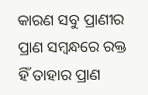କାରଣ ସବୁ ପ୍ରାଣୀର ପ୍ରାଣ ସମ୍ବନ୍ଧରେ ରକ୍ତ ହିଁ ତାହାର ପ୍ରାଣ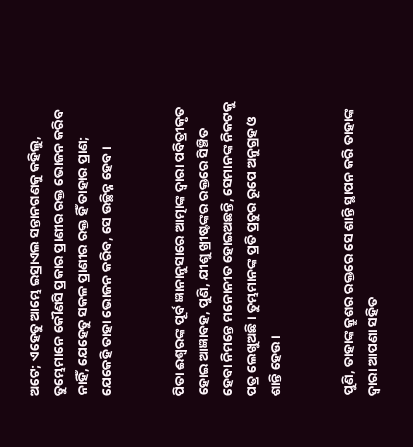ଅଟେ; ଏହେତୁ ଆମ୍ଭେ ଇସ୍ରାଏଲ ସନ୍ତାନଗଣକୁ କହିଲୁ, ତୁମ୍ଭେମାନେ କୌଣସି ପ୍ରକାର ପ୍ରାଣୀର ରକ୍ତ ଭୋଜନ କରିବ ନାହିଁ, ଯେହେତୁ ସକଳ ପ୍ରାଣୀର ରକ୍ତ ହିଁ ତାହାର ପ୍ରାଣ; ଯେକେହି ତାହା ଭୋଜନ କରିବ, ସେ ଉଚ୍ଛିନ୍ନ ହେବ।


ପିତା ଈଶ୍ୱରଙ୍କ ପୂର୍ବ ଜ୍ଞାନାନୁସାରେ ଆତ୍ମାଙ୍କ ଦ୍ୱାରା ପବିତ୍ରୀକୃତ ହୋଇ ଆଜ୍ଞାବହ, ପୁଣି, ଯୀଶୁ ଖ୍ରୀଷ୍ଟଙ୍କର ରକ୍ତରେ ସିଞ୍ଚିତ ହେବା ନିମନ୍ତେ ମନୋନୀତ ହୋଇଅଛନ୍ତି, ସେମାନଙ୍କ ନିକଟକୁ ପତ୍ର ଲେଖୁଅଛି । ତୁମ୍ଭମାନଙ୍କ ପ୍ରତି ପ୍ରଚୁର ରୂପେ ଅନୁଗ୍ରହ ଓ ଶାନ୍ତି ହେଉ ।


ପୁଣି, ତାହାଙ୍କ କ୍ରୁଶର ରକ୍ତରେ ସେ ଶାନ୍ତି ସ୍ଥାପନ କରି ତାହାଙ୍କ ଦ୍ୱାରା ଆପଣା ସହିତ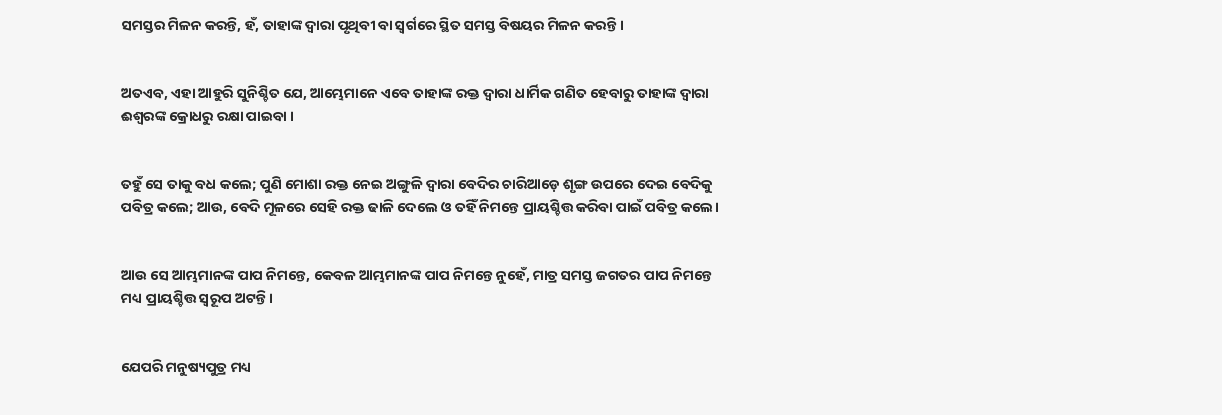ସମସ୍ତର ମିଳନ କରନ୍ତି, ହଁ, ତାହାଙ୍କ ଦ୍ୱାରା ପୃଥିବୀ ବା ସ୍ୱର୍ଗରେ ସ୍ଥିତ ସମସ୍ତ ବିଷୟର ମିଳନ କରନ୍ତି ।


ଅତଏବ, ଏହା ଆହୁରି ସୁନିଶ୍ଚିତ ଯେ, ଆମ୍ଭେମାନେ ଏବେ ତାହାଙ୍କ ରକ୍ତ ଦ୍ୱାରା ଧାର୍ମିକ ଗଣିତ ହେବାରୁ ତାହାଙ୍କ ଦ୍ୱାରା ଈଶ୍ୱରଙ୍କ କ୍ରୋଧରୁ ରକ୍ଷା ପାଇବା ।


ତହୁଁ ସେ ତାକୁ ବଧ କଲେ; ପୁଣି ମୋଶା ରକ୍ତ ନେଇ ଅଙ୍ଗୁଳି ଦ୍ୱାରା ବେଦିର ଚାରିଆଡ଼େ ଶୃଙ୍ଗ ଉପରେ ଦେଇ ବେଦିକୁ ପବିତ୍ର କଲେ; ଆଉ, ବେଦି ମୂଳରେ ସେହି ରକ୍ତ ଢାଳି ଦେଲେ ଓ ତହିଁ ନିମନ୍ତେ ପ୍ରାୟଶ୍ଚିତ୍ତ କରିବା ପାଇଁ ପବିତ୍ର କଲେ।


ଆଉ ସେ ଆମ୍ଭମାନଙ୍କ ପାପ ନିମନ୍ତେ, କେବଳ ଆମ୍ଭମାନଙ୍କ ପାପ ନିମନ୍ତେ ନୁହେଁ, ମାତ୍ର ସମସ୍ତ ଜଗତର ପାପ ନିମନ୍ତେ ମଧ୍ୟ ପ୍ରାୟଶ୍ଚିତ୍ତ ସ୍ୱରୂପ ଅଟନ୍ତି।


ଯେପରି ମନୁଷ୍ୟପୁତ୍ର ମଧ୍ୟ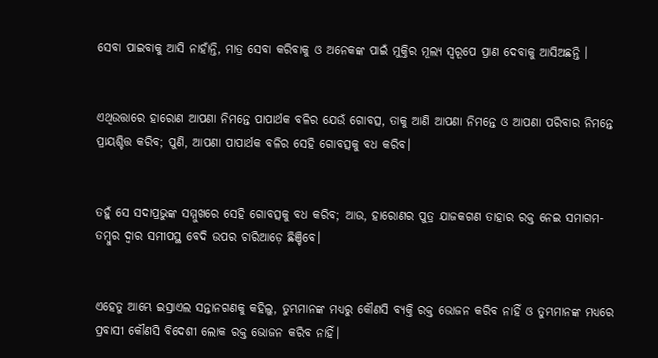ସେବା ପାଇବାକୁ ଆସି ନାହାଁନ୍ତି, ମାତ୍ର ସେବା କରିବାକୁ ଓ ଅନେକଙ୍କ ପାଇଁ ମୁକ୍ତିର ମୂଲ୍ୟ ସ୍ୱରୂପେ ପ୍ରାଣ ଦେବାକୁ ଆସିଅଛନ୍ତି ।


ଏଥିଉତ୍ତାରେ ହାରୋଣ ଆପଣା ନିମନ୍ତେ ପାପାର୍ଥକ ବଳିର ଯେଉଁ ଗୋବତ୍ସ, ତାକୁ ଆଣି ଆପଣା ନିମନ୍ତେ ଓ ଆପଣା ପରିବାର ନିମନ୍ତେ ପ୍ରାୟଶ୍ଚିତ୍ତ କରିବ; ପୁଣି, ଆପଣା ପାପାର୍ଥକ ବଳିର ସେହି ଗୋବତ୍ସକୁ ବଧ କରିବ।


ତହୁଁ ସେ ସଦାପ୍ରଭୁଙ୍କ ସମ୍ମୁଖରେ ସେହି ଗୋବତ୍ସକୁ ବଧ କରିବ; ଆଉ, ହାରୋଣର ପୁତ୍ର ଯାଜକଗଣ ତାହାର ରକ୍ତ ନେଇ ସମାଗମ-ତମ୍ବୁର ଦ୍ୱାର ସମୀପସ୍ଥ ବେଦି ଉପର ଚାରିଆଡ଼େ ଛିଞ୍ଚିବେ।


ଏହେତୁ ଆମ୍ଭେ ଇସ୍ରାଏଲ ସନ୍ତାନଗଣକୁ କହିଲୁ, ତୁମ୍ଭମାନଙ୍କ ମଧ୍ୟରୁ କୌଣସି ବ୍ୟକ୍ତି ରକ୍ତ ଭୋଜନ କରିବ ନାହିଁ ଓ ତୁମ୍ଭମାନଙ୍କ ମଧ୍ୟରେ ପ୍ରବାସୀ କୌଣସି ବିଦେଶୀ ଲୋକ ରକ୍ତ ଭୋଜନ କରିବ ନାହିଁ।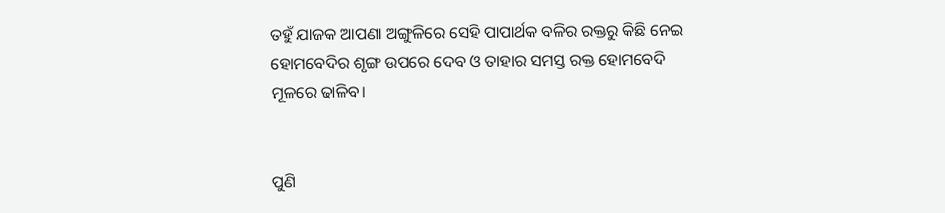ତହୁଁ ଯାଜକ ଆପଣା ଅଙ୍ଗୁଳିରେ ସେହି ପାପାର୍ଥକ ବଳିର ରକ୍ତରୁ କିଛି ନେଇ ହୋମବେଦିର ଶୃଙ୍ଗ ଉପରେ ଦେବ ଓ ତାହାର ସମସ୍ତ ରକ୍ତ ହୋମବେଦି ମୂଳରେ ଢାଳିବ।


ପୁଣି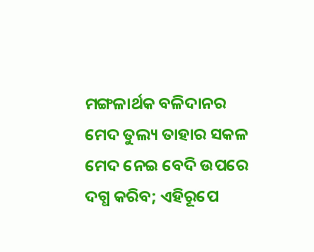ମଙ୍ଗଳାର୍ଥକ ବଳିଦାନର ମେଦ ତୁଲ୍ୟ ତାହାର ସକଳ ମେଦ ନେଇ ବେଦି ଉପରେ ଦଗ୍ଧ କରିବ; ଏହିରୂପେ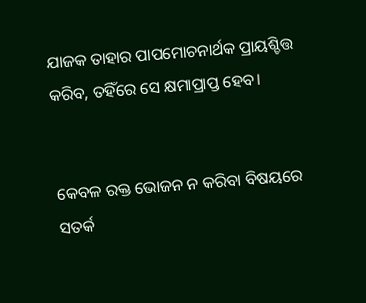ଯାଜକ ତାହାର ପାପମୋଚନାର୍ଥକ ପ୍ରାୟଶ୍ଚିତ୍ତ କରିବ, ତହିଁରେ ସେ କ୍ଷମାପ୍ରାପ୍ତ ହେବ।


କେବଳ ରକ୍ତ ଭୋଜନ ନ କରିବା ବିଷୟରେ ସତର୍କ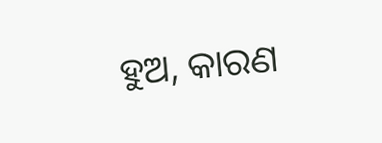ହୁଅ, କାରଣ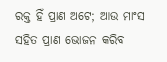ରକ୍ତ ହିଁ ପ୍ରାଣ ଅଟେ; ଆଉ ମାଂସ ସହିତ ପ୍ରାଣ ଭୋଜନ କରିବ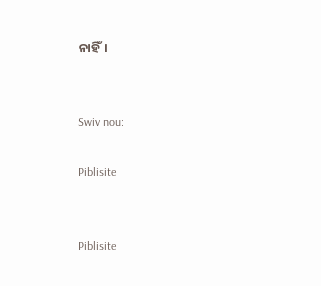ନାହିଁ।


Swiv nou:

Piblisite


Piblisite